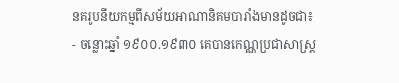នគរូបនីយកម្មពីសម័យអាណានិគមបារាំងមានដូចជា៖
- ចន្លោះឆ្នាំ ១៩០០.១៩៣០ គេបានកេណ្ណប្រជាសាស្រ្ត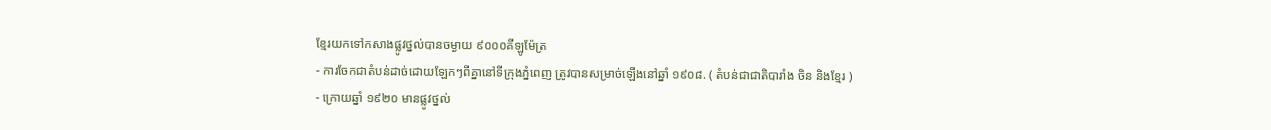ខ្មែរយកទៅកសាងផ្លូវថ្នល់បានចម្ងាយ ៩០០០គីឡូម៉ែត្រ
- ការចែកជាតំបន់ដាច់ដោយឡែកៗពីគ្នានៅទីក្រុងភ្នំពេញ ត្រូវបានសម្រាច់ឡើងនៅឆ្នាំ ១៩០៨. ( តំបន់ជាជាតិបារាំង ចិន និងខ្មែរ )
- ក្រោយឆ្នាំ ១៩២០ មានផ្លូវថ្នល់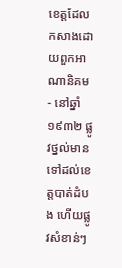ខេត្តដែលកសាងដោយពួកអាណានិគម
- នៅឆ្នាំ១៩៣២ ផ្លូវថ្នល់មានទៅដល់ខេត្តបាត់ដំបង ហើយផ្លូវសំខាន់ៗ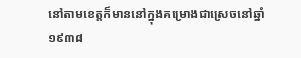នៅតាមខេត្តក៏មាននៅក្នុងគម្រោងជាស្រេចនៅឆ្នាំ ១៩៣៨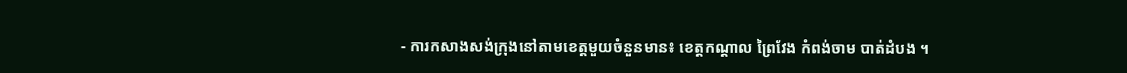- ការកសាងសង់ក្រុងនៅតាមខេត្តមួយចំនួនមាន៖ ខេត្តកណ្តាល ព្រៃវែង កំពង់ចាម បាត់ដំបង ។